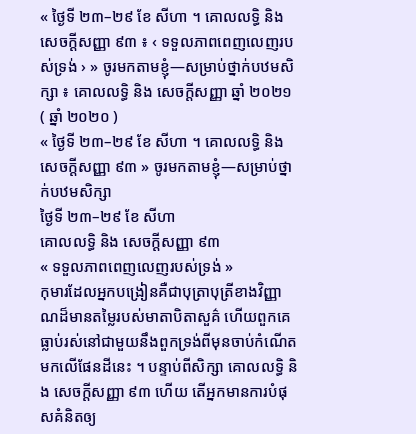« ថ្ងៃទី ២៣–២៩ ខែ សីហា ។ គោលលទ្ធិ និង សេចក្ដីសញ្ញា ៩៣ ៖ ‹ ទទួលភាពពេញលេញរបស់ទ្រង់ › » ចូរមកតាមខ្ញុំ—សម្រាប់ថ្នាក់បឋមសិក្សា ៖ គោលលទ្ធិ និង សេចក្ដីសញ្ញា ឆ្នាំ ២០២១ ( ឆ្នាំ ២០២០ )
« ថ្ងៃទី ២៣–២៩ ខែ សីហា ។ គោលលទ្ធិ និង សេចក្តីសញ្ញា ៩៣ » ចូរមកតាមខ្ញុំ—សម្រាប់ថ្នាក់បឋមសិក្សា
ថ្ងៃទី ២៣–២៩ ខែ សីហា
គោលលទ្ធិ និង សេចក្តីសញ្ញា ៩៣
« ទទួលភាពពេញលេញរបស់ទ្រង់ »
កុមារដែលអ្នកបង្រៀនគឺជាបុត្រាបុត្រីខាងវិញ្ញាណដ៏មានតម្លៃរបស់មាតាបិតាសួគ៌ ហើយពួកគេធ្លាប់រស់នៅជាមួយនឹងពួកទ្រង់ពីមុនចាប់កំណើតមកលើផែនដីនេះ ។ បន្ទាប់ពីសិក្សា គោលលទ្ធិ និង សេចក្ដីសញ្ញា ៩៣ ហើយ តើអ្នកមានការបំផុសគំនិតឲ្យ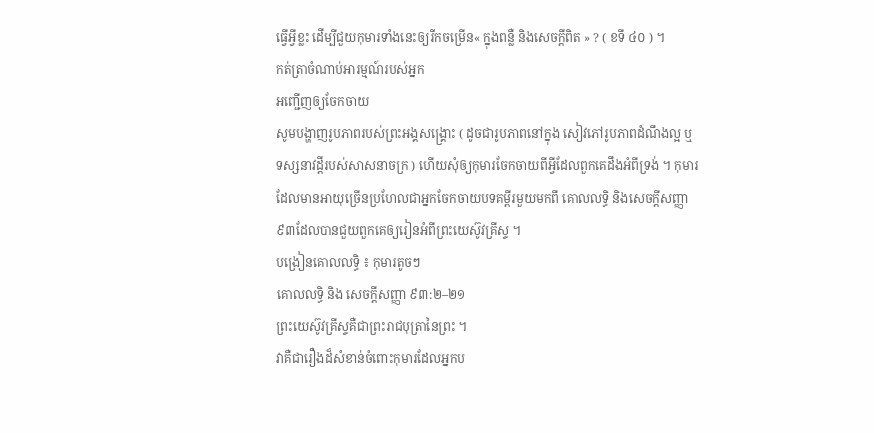ធ្វើអ្វីខ្លះ ដើម្បីជួយកុមារទាំងនេះឲ្យរីកចម្រើន« ក្នុងពន្លឺ និងសេចក្ដីពិត » ? ( ខទី ៤០ ) ។
កត់ត្រាចំណាប់អារម្មណ៍របស់អ្នក
អញ្ជើញឲ្យចែកចាយ
សូមបង្ហាញរូបភាពរបស់ព្រះអង្គសង្រ្គោះ ( ដូចជារូបភាពនៅក្នុង សៀវភៅរូបភាពដំណឹងល្អ ឬទស្សនាវដ្ដីរបស់សាសនាចក្រ ) ហើយសុំឲ្យកុមារចែកចាយពីអ្វីដែលពួកគេដឹងអំពីទ្រង់ ។ កុមារដែលមានអាយុច្រើនប្រហែលជាអ្នកចែកចាយបទគម្ពីរមួយមកពី គោលលទ្ធិ និងសេចក្ដីសញ្ញា ៩៣ដែលបានជួយពួកគេឲ្យរៀនអំពីព្រះយេស៊ូវគ្រីស្ទ ។
បង្រៀនគោលលទ្ធិ ៖ កុមារតូចៗ
គោលលទ្ធិ និង សេចក្តីសញ្ញា ៩៣:២–២១
ព្រះយេស៊ូវគ្រីស្ទគឺជាព្រះរាជបុត្រានៃព្រះ ។
វាគឺជារឿងដ៏សំខាន់ចំពោះកុមារដែលអ្នកប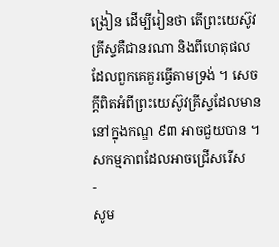ង្រៀន ដើម្បីរៀនថា តើព្រះយេស៊ូវគ្រីស្ទគឺជានរណា និងពីហេតុផលដែលពួកគេគួរធ្វើតាមទ្រង់ ។ សេចក្ដីពិតអំពីព្រះយេស៊ូវគ្រីស្ទដែលមាននៅក្នុងកណ្ឌ ៩៣ អាចជួយបាន ។
សកម្មភាពដែលអាចជ្រើសរើស
-
សូម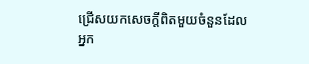ជ្រើសយកសេចក្ដីពិតមួយចំនួនដែលអ្នក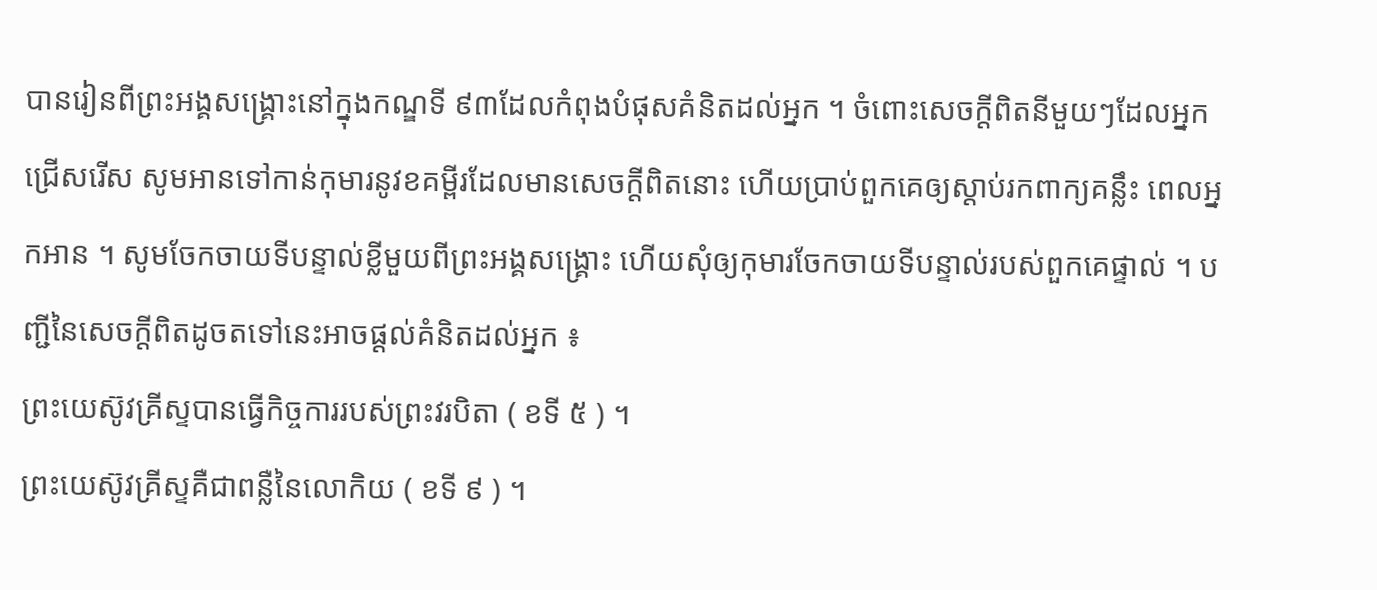បានរៀនពីព្រះអង្គសង្គ្រោះនៅក្នុងកណ្ឌទី ៩៣ដែលកំពុងបំផុសគំនិតដល់អ្នក ។ ចំពោះសេចក្ដីពិតនីមួយៗដែលអ្នកជ្រើសរើស សូមអានទៅកាន់កុមារនូវខគម្ពីរដែលមានសេចក្ដីពិតនោះ ហើយប្រាប់ពួកគេឲ្យស្ដាប់រកពាក្យគន្លឹះ ពេលអ្នកអាន ។ សូមចែកចាយទីបន្ទាល់ខ្លីមួយពីព្រះអង្គសង្គ្រោះ ហើយសុំឲ្យកុមារចែកចាយទីបន្ទាល់របស់ពួកគេផ្ទាល់ ។ បញ្ជីនៃសេចក្ដីពិតដូចតទៅនេះអាចផ្ដល់គំនិតដល់អ្នក ៖
ព្រះយេស៊ូវគ្រីស្ទបានធ្វើកិច្ចការរបស់ព្រះវរបិតា ( ខទី ៥ ) ។
ព្រះយេស៊ូវគ្រីស្ទគឺជាពន្លឺនៃលោកិយ ( ខទី ៩ ) ។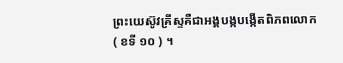ព្រះយេស៊ូវគ្រីស្ទគឺជាអង្គបង្កបង្កើតពិភពលោក ( ខទី ១០ ) ។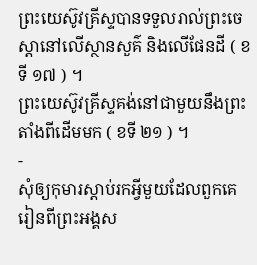ព្រះយេស៊ូវគ្រីស្ទបានទទួលរាល់ព្រះចេស្ដានៅលើស្ថានសួគ៌ និងលើផែនដី ( ខទី ១៧ ) ។
ព្រះយេស៊ូវគ្រីស្ទគង់នៅជាមួយនឹងព្រះតាំងពីដើមមក ( ខទី ២១ ) ។
-
សុំឲ្យកុមារស្ដាប់រកអ្វីមួយដែលពួកគេរៀនពីព្រះអង្គស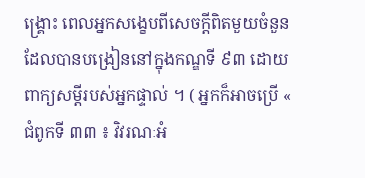ង្គ្រោះ ពេលអ្នកសង្ខេបពីសេចក្ដីពិតមួយចំនួនដែលបានបង្រៀននៅក្នុងកណ្ឌទី ៩៣ ដោយពាក្យសម្ដីរបស់អ្នកផ្ទាល់ ។ ( អ្នកក៏អាចប្រើ « ជំពូកទី ៣៣ ៖ វិវរណៈអំ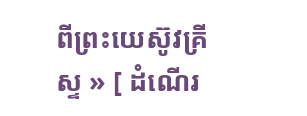ពីព្រះយេស៊ូវគ្រីស្ទ » [ ដំណើរ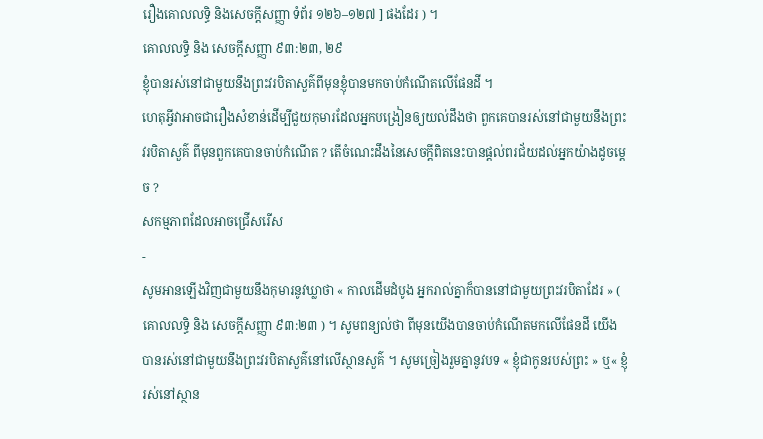រឿងគោលលទ្ធិ និងសេចក្ដីសញ្ញា ទំព័រ ១២៦–១២៧ ] ផងដែរ ) ។
គោលលទ្ធិ និង សេចក្តីសញ្ញា ៩៣:២៣, ២៩
ខ្ញុំបានរស់នៅជាមួយនឹងព្រះវរបិតាសួគ៌ពីមុនខ្ញុំបានមកចាប់កំណើតលើផែនដី ។
ហេតុអ្វីវាអាចជារឿងសំខាន់ដើម្បីជួយកុមារដែលអ្នកបង្រៀនឲ្យយល់ដឹងថា ពួកគេបានរស់នៅជាមួយនឹងព្រះវរបិតាសួគ៌ ពីមុនពួកគេបានចាប់កំណើត ? តើចំណេះដឹងនៃសេចក្ដីពិតនេះបានផ្ដល់ពរជ័យដល់អ្នកយ៉ាងដូចម្ដេច ?
សកម្មភាពដែលអាចជ្រើសរើស
-
សូមអានឡើងវិញជាមួយនឹងកុមារនូវឃ្លាថា « កាលដើមដំបូង អ្នករាល់គ្នាក៏បាននៅជាមួយព្រះវរបិតាដែរ » ( គោលលទ្ធិ និង សេចក្ដីសញ្ញា ៩៣:២៣ ) ។ សូមពន្យល់ថា ពីមុនយើងបានចាប់កំណើតមកលើផែនដី យើងបានរស់នៅជាមួយនឹងព្រះវរបិតាសួគ៌នៅលើស្ថានសួគ៌ ។ សូមច្រៀងរួមគ្នានូវបទ « ខ្ញុំជាកូនរបស់ព្រះ » ឬ« ខ្ញុំរស់នៅស្ថាន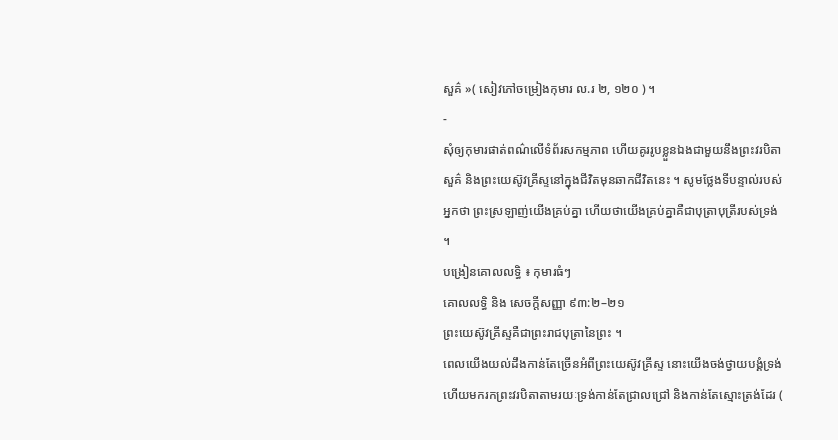សួគ៌ »( សៀវភៅចម្រៀងកុមារ ល.រ ២, ១២០ ) ។
-
សុំឲ្យកុមារផាត់ពណ៌លើទំព័រសកម្មភាព ហើយគូររូបខ្លួនឯងជាមួយនឹងព្រះវរបិតាសួគ៌ និងព្រះយេស៊ូវគ្រីស្ទនៅក្នុងជីវិតមុនឆាកជីវិតនេះ ។ សូមថ្លែងទីបន្ទាល់របស់អ្នកថា ព្រះស្រឡាញ់យើងគ្រប់គ្នា ហើយថាយើងគ្រប់គ្នាគឺជាបុត្រាបុត្រីរបស់ទ្រង់ ។
បង្រៀនគោលលទ្ធិ ៖ កុមារធំៗ
គោលលទ្ធិ និង សេចក្តីសញ្ញា ៩៣:២–២១
ព្រះយេស៊ូវគ្រីស្ទគឺជាព្រះរាជបុត្រានៃព្រះ ។
ពេលយើងយល់ដឹងកាន់តែច្រើនអំពីព្រះយេស៊ូវគ្រីស្ទ នោះយើងចង់ថ្វាយបង្គំទ្រង់ ហើយមករកព្រះវរបិតាតាមរយៈទ្រង់កាន់តែជ្រាលជ្រៅ និងកាន់តែស្មោះត្រង់ដែរ (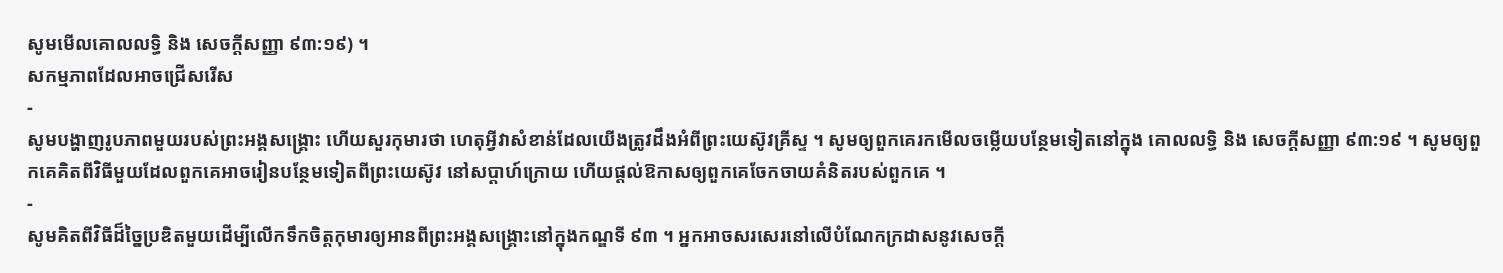សូមមើលគោលលទ្ធិ និង សេចក្ដីសញ្ញា ៩៣:១៩) ។
សកម្មភាពដែលអាចជ្រើសរើស
-
សូមបង្ហាញរូបភាពមួយរបស់ព្រះអង្គសង្គ្រោះ ហើយសួរកុមារថា ហេតុអ្វីវាសំខាន់ដែលយើងត្រូវដឹងអំពីព្រះយេស៊ូវគ្រីស្ទ ។ សូមឲ្យពួកគេរកមើលចម្លើយបន្ថែមទៀតនៅក្នុង គោលលទ្ធិ និង សេចក្ដីសញ្ញា ៩៣:១៩ ។ សូមឲ្យពួកគេគិតពីវិធីមួយដែលពួកគេអាចរៀនបន្ថែមទៀតពីព្រះយេស៊ូវ នៅសប្ដាហ៍ក្រោយ ហើយផ្ដល់ឱកាសឲ្យពួកគេចែកចាយគំនិតរបស់ពួកគេ ។
-
សូមគិតពីវិធីដ៏ច្នៃប្រឌិតមួយដើម្បីលើកទឹកចិត្តកុមារឲ្យអានពីព្រះអង្គសង្គ្រោះនៅក្នុងកណ្ឌទី ៩៣ ។ អ្នកអាចសរសេរនៅលើបំណែកក្រដាសនូវសេចក្ដី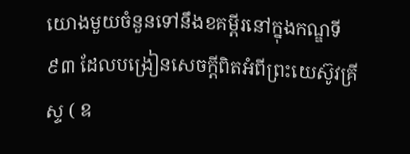យោងមួយចំនួនទៅនឹងខគម្ពីរនៅក្នុងកណ្ឌទី ៩៣ ដែលបង្រៀនសេចក្ដីពិតអំពីព្រះយេស៊ូវគ្រីស្ទ ( ឧ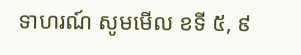ទាហរណ៍ សូមមើល ខទី ៥, ៩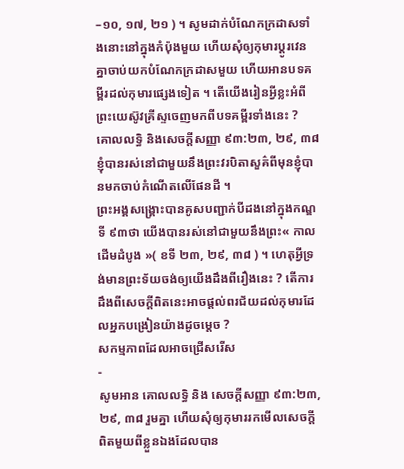–១០, ១៧, ២១ ) ។ សូមដាក់បំណែកក្រដាសទាំងនោះនៅក្នុងកំប៉ុងមួយ ហើយសុំឲ្យកុមារប្ដូរវេនគ្នាចាប់យកបំណែកក្រដាសមួយ ហើយអានបទគម្ពីរដល់កុមារផ្សេងទៀត ។ តើយើងរៀនអ្វីខ្លះអំពីព្រះយេស៊ូវគ្រីស្ទចេញមកពីបទគម្ពីរទាំងនេះ ?
គោលលទ្ធិ និងសេចក្ដីសញ្ញា ៩៣:២៣, ២៩, ៣៨
ខ្ញុំបានរស់នៅជាមួយនឹងព្រះវរបិតាសួគ៌ពីមុនខ្ញុំបានមកចាប់កំណើតលើផែនដី ។
ព្រះអង្គសង្គ្រោះបានគូសបញ្ជាក់បីដងនៅក្នុងកណ្ឌទី ៩៣ថា យើងបានរស់នៅជាមួយនឹងព្រះ« កាលដើមដំបូង »( ខទី ២៣, ២៩, ៣៨ ) ។ ហេតុអ្វីទ្រង់មានព្រះទ័យចង់ឲ្យយើងដឹងពីរឿងនេះ ? តើការដឹងពីសេចក្ដីពិតនេះអាចផ្ដល់ពរជ័យដល់កុមារដែលអ្នកបង្រៀនយ៉ាងដូចម្ដេច ?
សកម្មភាពដែលអាចជ្រើសរើស
-
សូមអាន គោលលទ្ធិ និង សេចក្ដីសញ្ញា ៩៣:២៣, ២៩, ៣៨ រួមគ្នា ហើយសុំឲ្យកុមាររកមើលសេចក្ដីពិតមួយពីខ្លួនឯងដែលបាន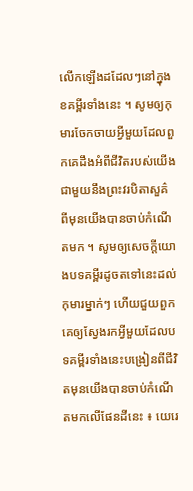លើកឡើងដដែលៗនៅក្នុងខគម្ពីរទាំងនេះ ។ សូមឲ្យកុមារចែកចាយអ្វីមួយដែលពួកគេដឹងអំពីជីវិតរបស់យើងជាមួយនឹងព្រះវរបិតាសួគ៌ ពីមុនយើងបានចាប់កំណើតមក ។ សូមឲ្យសេចក្ដីយោងបទគម្ពីរដូចតទៅនេះដល់កុមារម្នាក់ៗ ហើយជួយពួកគេឲ្យស្វែងរកអ្វីមួយដែលបទគម្ពីរទាំងនេះបង្រៀនពីជីវិតមុនយើងបានចាប់កំណើតមកលើផែនដីនេះ ៖ យេរេ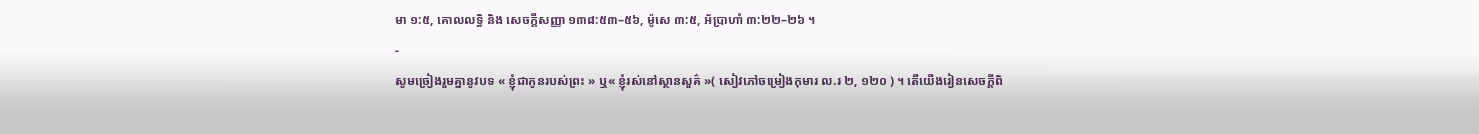មា ១:៥, គោលលទ្ធិ និង សេចក្តីសញ្ញា ១៣៨:៥៣–៥៦, ម៉ូសេ ៣:៥, អ័ប្រាហាំ ៣:២២–២៦ ។
-
សូមច្រៀងរួមគ្នានូវបទ « ខ្ញុំជាកូនរបស់ព្រះ » ឬ« ខ្ញុំរស់នៅស្ថានសួគ៌ »( សៀវភៅចម្រៀងកុមារ ល.រ ២, ១២០ ) ។ តើយើងរៀនសេចក្ដីពិ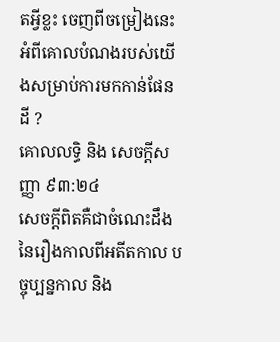តអ្វីខ្លះ ចេញពីចម្រៀងនេះអំពីគោលបំណងរបស់យើងសម្រាប់ការមកកាន់ផែនដី ?
គោលលទ្ធិ និង សេចក្ដីសញ្ញា ៩៣:២៤
សេចក្ដីពិតគឺជាចំណេះដឹងនៃរឿងកាលពីអតីតកាល បច្ចុប្បន្នកាល និង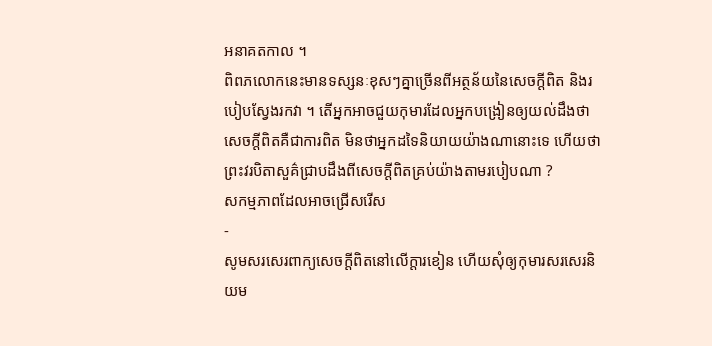អនាគតកាល ។
ពិពភលោកនេះមានទស្សនៈខុសៗគ្នាច្រើនពីអត្ថន័យនៃសេចក្ដីពិត និងរបៀបស្វែងរកវា ។ តើអ្នកអាចជួយកុមារដែលអ្នកបង្រៀនឲ្យយល់ដឹងថា សេចក្ដីពិតគឺជាការពិត មិនថាអ្នកដទៃនិយាយយ៉ាងណានោះទេ ហើយថាព្រះវរបិតាសួគ៌ជ្រាបដឹងពីសេចក្ដីពិតគ្រប់យ៉ាងតាមរបៀបណា ?
សកម្មភាពដែលអាចជ្រើសរើស
-
សូមសរសេរពាក្យសេចក្ដីពិតនៅលើក្ដារខៀន ហើយសុំឲ្យកុមារសរសេរនិយម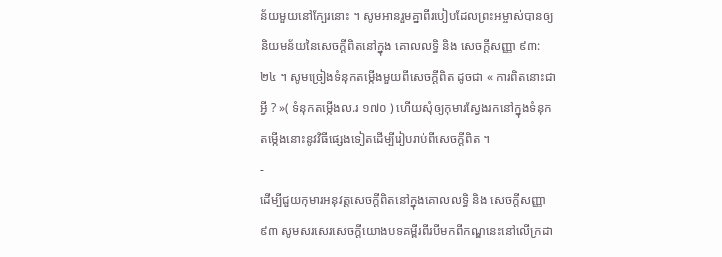ន័យមួយនៅក្បែរនោះ ។ សូមអានរួមគ្នាពីរបៀបដែលព្រះអម្ចាស់បានឲ្យនិយមន័យនៃសេចក្ដីពិតនៅក្នុង គោលលទ្ធិ និង សេចក្ដីសញ្ញា ៩៣:២៤ ។ សូមច្រៀងទំនុកតម្កើងមួយពីសេចក្ដីពិត ដូចជា « ការពិតនោះជាអ្វី ? »( ទំនុកតម្កើងល.រ ១៧០ ) ហើយសុំឲ្យកុមារស្វែងរកនៅក្នុងទំនុកតម្កើងនោះនូវវិធីផ្សេងទៀតដើម្បីរៀបរាប់ពីសេចក្ដីពិត ។
-
ដើម្បីជួយកុមារអនុវត្តសេចក្ដីពិតនៅក្នុងគោលលទ្ធិ និង សេចក្ដីសញ្ញា ៩៣ សូមសរសេរសេចក្ដីយោងបទគម្ពីរពីរបីមកពីកណ្ឌនេះនៅលើក្រដា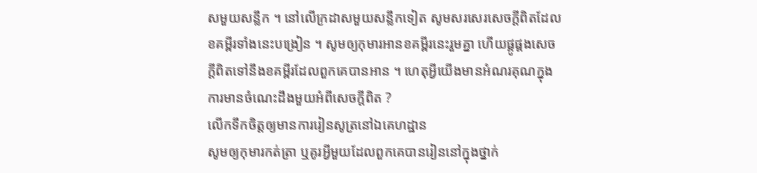សមួយសន្លឹក ។ នៅលើក្រដាសមួយសន្លឹកទៀត សូមសរសេរសេចក្ដីពិតដែលខគម្ពីរទាំងនេះបង្រៀន ។ សូមឲ្យកុមារអានខគម្ពីរនេះរួមគ្នា ហើយផ្គូផ្គងសេចក្ដីពិតទៅនឹងខគម្ពីរដែលពួកគេបានអាន ។ ហេតុអ្វីយើងមានអំណរគុណក្នុងការមានចំណេះដឹងមួយអំពីសេចក្ដីពិត ?
លើកទឹកចិត្តឲ្យមានការរៀនសូត្រនៅឯគេហដ្ឋាន
សូមឲ្យកុមារកត់ត្រា ឬគូរអ្វីមួយដែលពួកគេបានរៀននៅក្នុងថ្នាក់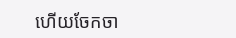ហើយចែកចា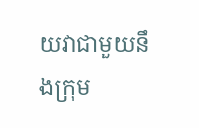យវាជាមួយនឹងក្រុម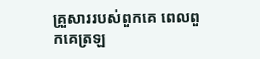គ្រួសាររបស់ពួកគេ ពេលពួកគេត្រឡ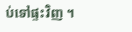ប់ទៅផ្ទះវិញ ។